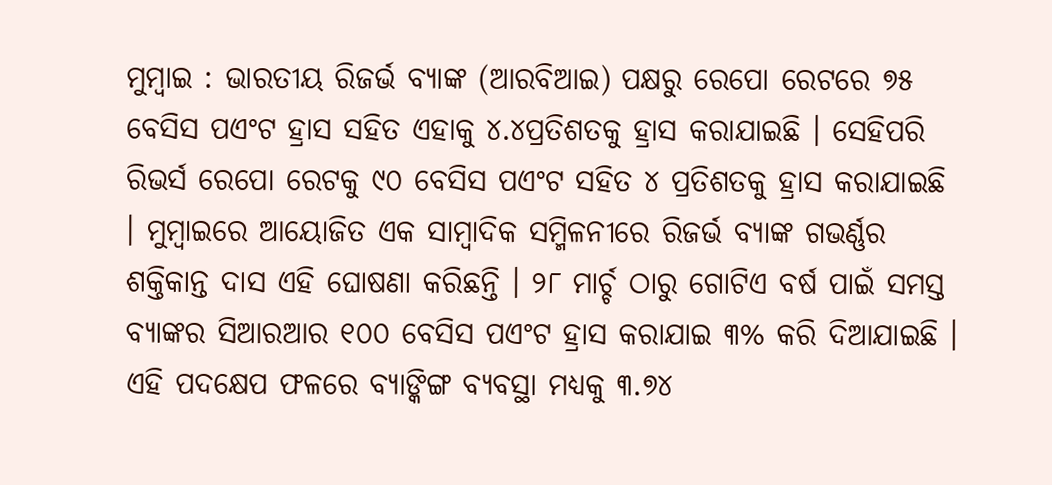ମୁମ୍ବାଇ : ଭାରତୀୟ ରିଜର୍ଭ ବ୍ୟାଙ୍କ (ଆରବିଆଇ) ପକ୍ଷରୁ ରେପୋ ରେଟରେ ୭୫ ବେସିସ ପଏଂଟ ହ୍ରାସ ସହିତ ଏହାକୁ ୪.୪ପ୍ରତିଶତକୁ ହ୍ରାସ କରାଯାଇଛି । ସେହିପରି ରିଭର୍ସ ରେପୋ ରେଟକୁ ୯୦ ବେସିସ ପଏଂଟ ସହିତ ୪ ପ୍ରତିଶତକୁ ହ୍ରାସ କରାଯାଇଛି । ମୁମ୍ବାଇରେ ଆୟୋଜିତ ଏକ ସାମ୍ବାଦିକ ସମ୍ମିଳନୀରେ ରିଜର୍ଭ ବ୍ୟାଙ୍କ ଗଭର୍ଣ୍ଣର ଶକ୍ତିକାନ୍ତ ଦାସ ଏହି ଘୋଷଣା କରିଛନ୍ତି । ୨୮ ମାର୍ଚ୍ଚ ଠାରୁ ଗୋଟିଏ ବର୍ଷ ପାଇଁ ସମସ୍ତ ବ୍ୟାଙ୍କର ସିଆରଆର ୧୦୦ ବେସିସ ପଏଂଟ ହ୍ରାସ କରାଯାଇ ୩% କରି ଦିଆଯାଇଛି । ଏହି ପଦକ୍ଷେପ ଫଳରେ ବ୍ୟାଙ୍କିଙ୍ଗ ବ୍ୟବସ୍ଥା ମଧ୍ୟକୁ ୩.୭୪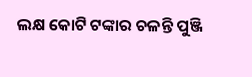ଲକ୍ଷ କୋଟି ଟଙ୍କାର ଚଳନ୍ତି ପୁଞ୍ଜି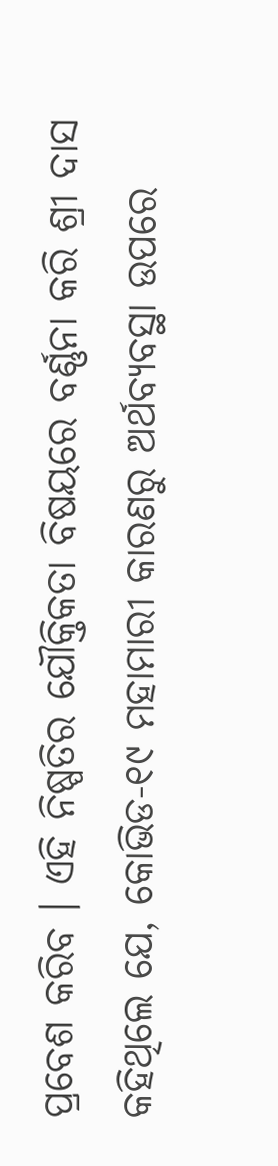ପ୍ରବେଶ କରିବ । ଏହି ନିଷ୍ପତିର ଯୌକ୍ତିକତା ବିଷୟରେ ବର୍ଣ୍ଣନା କରି ଶ୍ରୀ ଦାସ କହିଥିଲେ ଯେ, କୋଭିଡ-୧୯ ମହାମାରୀ କାରଣରୁ ଅର୍ଥବ୍ୟବସ୍ଥା ଉପରେ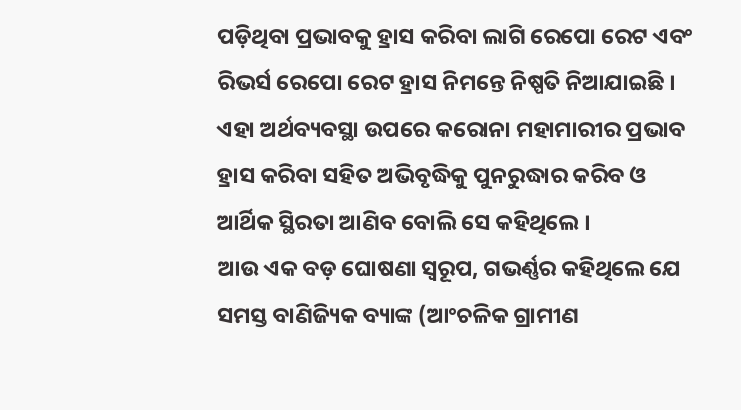ପଡ଼ିଥିବା ପ୍ରଭାବକୁ ହ୍ରାସ କରିବା ଲାଗି ରେପୋ ରେଟ ଏବଂ ରିଭର୍ସ ରେପୋ ରେଟ ହ୍ରାସ ନିମନ୍ତେ ନିଷ୍ପତି ନିଆଯାଇଛି । ଏହା ଅର୍ଥବ୍ୟବସ୍ଥା ଉପରେ କରୋନା ମହାମାରୀର ପ୍ରଭାବ ହ୍ରାସ କରିବା ସହିତ ଅଭିବୃଦ୍ଧିକୁ ପୁନରୁଦ୍ଧାର କରିବ ଓ ଆର୍ଥିକ ସ୍ଥିରତା ଆଣିବ ବୋଲି ସେ କହିଥିଲେ ।
ଆଉ ଏକ ବଡ଼ ଘୋଷଣା ସ୍ୱରୂପ, ଗଭର୍ଣ୍ଣର କହିଥିଲେ ଯେ ସମସ୍ତ ବାଣିଜ୍ୟିକ ବ୍ୟାଙ୍କ (ଆଂଚଳିକ ଗ୍ରାମୀଣ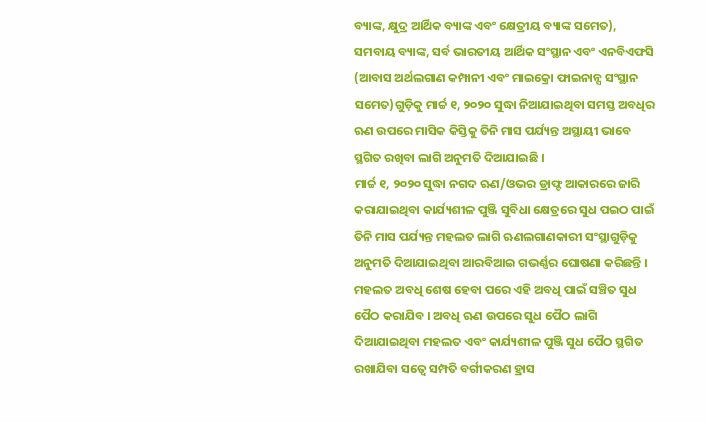ବ୍ୟାଙ୍କ, କ୍ଷୁଦ୍ର ଆର୍ଥିକ ବ୍ୟାଙ୍କ ଏବଂ କ୍ଷେତ୍ରୀୟ ବ୍ୟାଙ୍କ ସମେତ), ସମବାୟ ବ୍ୟାଙ୍କ, ସର୍ବ ଭାରତୀୟ ଆର୍ଥିକ ସଂସ୍ଥାନ ଏବଂ ଏନବିଏଫସି (ଆବାସ ଅର୍ଥଲଗାଣ କମ୍ପାନୀ ଏବଂ ମାଇକ୍ରୋ ଫାଇନାନ୍ସ ସଂସ୍ଥାନ ସମେତ)ଗୁଡ଼ିକୁ ମାର୍ଚ୍ଚ ୧, ୨୦୨୦ ସୁଦ୍ଧା ନିଆଯାଇଥିବା ସମସ୍ତ ଅବଧିର ଋଣ ଉପରେ ମାସିକ କିସ୍ତିକୁ ତିନି ମାସ ପର୍ଯ୍ୟନ୍ତ ଅସ୍ଥାୟୀ ଭାବେ ସ୍ଥଗିତ ରଖିବା ଲାଗି ଅନୁମତି ଦିଆଯାଇଛି ।
ମାର୍ଚ୍ଚ ୧, ୨୦୨୦ ସୁଦ୍ଧା ନଗଦ ଋଣ/ଓଭର ଡ୍ରାଫ୍ଟ ଆକାରରେ ଜାରି କରାଯାଇଥିବା କାର୍ଯ୍ୟଶୀଳ ପୁଞ୍ଜି ସୁବିଧା କ୍ଷେତ୍ରରେ ସୁଧ ପଇଠ ପାଇଁ ତିନି ମାସ ପର୍ଯ୍ୟନ୍ତ ମହଲତ ଲାଗି ଋଣଲଗାଣକାରୀ ସଂସ୍ଥାଗୁଡ଼ିକୁ ଅନୁମତି ଦିଆଯାଇଥିବା ଆରବିଆଇ ଗଭର୍ଣ୍ଣର ଘୋଷଣା କରିଛନ୍ତି । ମହଲତ ଅବଧି ଶେଷ ହେବା ପରେ ଏହି ଅବଧି ପାଇଁ ସଞ୍ଚିତ ସୁଧ ପୈଠ କରାଯିବ । ଅବଧି ଋଣ ଉପରେ ସୁଧ ପୈଠ ଲାଗି ଦିଆଯାଇଥିବା ମହଲତ ଏବଂ କାର୍ଯ୍ୟଶୀଳ ପୁଞ୍ଜି ସୁଧ ପୈଠ ସ୍ଥଗିତ ରଖାଯିବା ସତ୍ୱେ ସମ୍ପତି ବର୍ଗୀକରଣ ହ୍ରାସ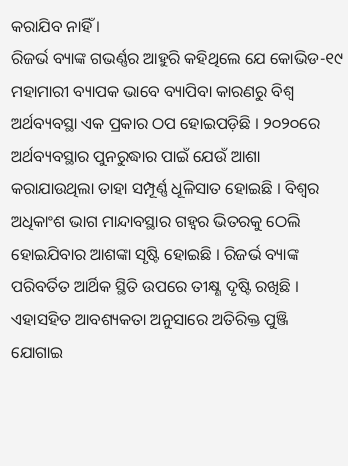କରାଯିବ ନାହିଁ ।
ରିଜର୍ଭ ବ୍ୟାଙ୍କ ଗଭର୍ଣ୍ଣର ଆହୁରି କହିଥିଲେ ଯେ କୋଭିଡ-୧୯ ମହାମାରୀ ବ୍ୟାପକ ଭାବେ ବ୍ୟାପିବା କାରଣରୁ ବିଶ୍ୱ ଅର୍ଥବ୍ୟବସ୍ଥା ଏକ ପ୍ରକାର ଠପ ହୋଇପଡ଼ିଛି । ୨୦୨୦ରେ ଅର୍ଥବ୍ୟବସ୍ଥାର ପୁନରୁଦ୍ଧାର ପାଇଁ ଯେଉଁ ଆଶା କରାଯାଉଥିଲା ତାହା ସମ୍ପୂର୍ଣ୍ଣ ଧୂଳିସାତ ହୋଇଛି । ବିଶ୍ୱର ଅଧିକାଂଶ ଭାଗ ମାନ୍ଦାବସ୍ଥାର ଗହ୍ୱର ଭିତରକୁ ଠେଲି ହୋଇଯିବାର ଆଶଙ୍କା ସୃଷ୍ଟି ହୋଇଛି । ରିଜର୍ଭ ବ୍ୟାଙ୍କ ପରିବର୍ତିତ ଆର୍ଥିକ ସ୍ଥିତି ଉପରେ ତୀକ୍ଷ୍ଣ ଦୃଷ୍ଟି ରଖିଛି । ଏହାସହିତ ଆବଶ୍ୟକତା ଅନୁସାରେ ଅତିରିକ୍ତ ପୁଞ୍ଜି ଯୋଗାଇ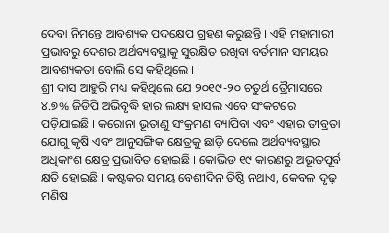ଦେବା ନିମନ୍ତେ ଆବଶ୍ୟକ ପଦକ୍ଷେପ ଗ୍ରହଣ କରୁଛନ୍ତି । ଏହି ମହାମାରୀ ପ୍ରଭାବରୁ ଦେଶର ଅର୍ଥବ୍ୟବସ୍ଥାକୁ ସୁରକ୍ଷିତ ରଖିବା ବର୍ତମାନ ସମୟର ଆବଶ୍ୟକତା ବୋଲି ସେ କହିଥିଲେ ।
ଶ୍ରୀ ଦାସ ଆହୁରି ମଧ୍ୟ କହିଥିଲେ ଯେ ୨୦୧୯-୨୦ ଚତୁର୍ଥ ତ୍ରୈମାସରେ ୪.୭% ଜିଡିପି ଅଭିବୃଦ୍ଧି ହାର ଲକ୍ଷ୍ୟ ହାସଲ ଏବେ ସଂକଟରେ ପଡ଼ିଯାଇଛି । କରୋନା ଭୂତାଣୁ ସଂକ୍ରମଣ ବ୍ୟାପିବା ଏବଂ ଏହାର ତୀବ୍ରତା ଯୋଗୁ କୃଷି ଏବଂ ଆନୁସଙ୍ଗିକ କ୍ଷେତ୍ରକୁ ଛାଡ଼ି ଦେଲେ ଅର୍ଥବ୍ୟବସ୍ଥାର ଅଧିକାଂଶ କ୍ଷେତ୍ର ପ୍ରଭାବିତ ହୋଇଛି । କୋଭିଡ ୧୯ କାରଣରୁ ଅଭୂତପୂର୍ବ କ୍ଷତି ହୋଇଛି । କଷ୍ଟକର ସମୟ ବେଶୀଦିନ ତିଷ୍ଠି ନଥାଏ, କେବଳ ଦୃଢ଼ ମଣିଷ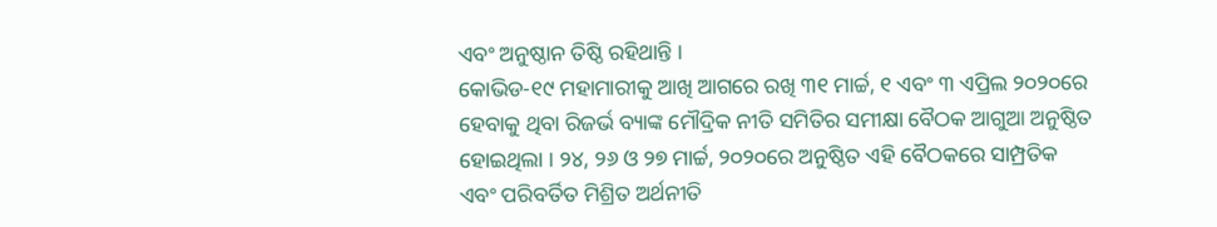ଏବଂ ଅନୁଷ୍ଠାନ ତିଷ୍ଠି ରହିଥାନ୍ତି ।
କୋଭିଡ-୧୯ ମହାମାରୀକୁ ଆଖି ଆଗରେ ରଖି ୩୧ ମାର୍ଚ୍ଚ, ୧ ଏବଂ ୩ ଏପ୍ରିଲ ୨୦୨୦ରେ ହେବାକୁ ଥିବା ରିଜର୍ଭ ବ୍ୟାଙ୍କ ମୌଦ୍ରିକ ନୀତି ସମିତିର ସମୀକ୍ଷା ବୈଠକ ଆଗୁଆ ଅନୁଷ୍ଠିତ ହୋଇଥିଲା । ୨୪, ୨୬ ଓ ୨୭ ମାର୍ଚ୍ଚ, ୨୦୨୦ରେ ଅନୁଷ୍ଠିତ ଏହି ବୈଠକରେ ସାମ୍ପ୍ରତିକ ଏବଂ ପରିବର୍ତିତ ମିଶ୍ରିତ ଅର୍ଥନୀତି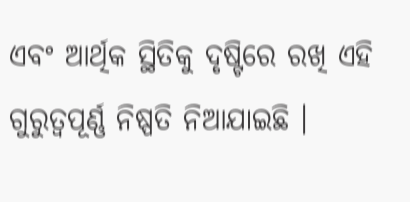ଏବଂ ଆର୍ଥିକ ସ୍ଥିତିକୁ ଦୃଷ୍ଟିରେ ରଖି ଏହି ଗୁରୁତ୍ୱପୂର୍ଣ୍ଣ ନିଷ୍ପତି ନିଆଯାଇଛି ।